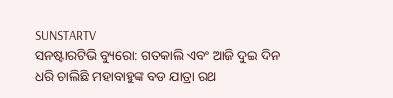SUNSTARTV
ସନଷ୍ଟାରଟିଭି ବ୍ୟୁରୋ: ଗତକାଲି ଏବଂ ଆଜି ଦୁଇ ଦିନ ଧରି ଚାଲିଛି ମହାବାହୁଙ୍କ ବଡ ଯାତ୍ରା ରଥ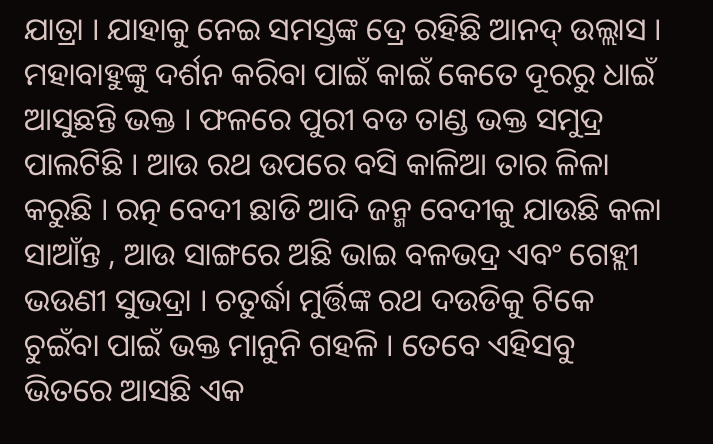ଯାତ୍ରା । ଯାହାକୁ ନେଇ ସମସ୍ତଙ୍କ ଦ୍ରେ ରହିଛି ଆନଦ୍ ଉଲ୍ଲାସ । ମହାବାହୁଙ୍କୁ ଦର୍ଶନ କରିବା ପାଇଁ କାଇଁ କେତେ ଦୂରରୁ ଧାଇଁ ଆସୁଛନ୍ତି ଭକ୍ତ । ଫଳରେ ପୁରୀ ବଡ ତାଣ୍ଡ ଭକ୍ତ ସମୁଦ୍ର ପାଲଟିଛି । ଆଉ ରଥ ଉପରେ ବସି କାଳିଆ ତାର ଳିଳା କରୁଛି । ରତ୍ନ ବେଦୀ ଛାଡି ଆଦି ଜନ୍ମ ବେଦୀକୁ ଯାଉଛି କଳା ସାଆଁନ୍ତ , ଆଉ ସାଙ୍ଗରେ ଅଛି ଭାଇ ବଳଭଦ୍ର ଏବଂ ଗେହ୍ଲୀ ଭଉଣୀ ସୁଭଦ୍ରା । ଚତୁର୍ଦ୍ଧା ମୁର୍ତ୍ତିଙ୍କ ରଥ ଦଉଡିକୁ ଟିକେ ଚୁଇଁବା ପାଇଁ ଭକ୍ତ ମାନୁନି ଗହଳି । ତେବେ ଏହିସବୁ ଭିତରେ ଆସଛି ଏକ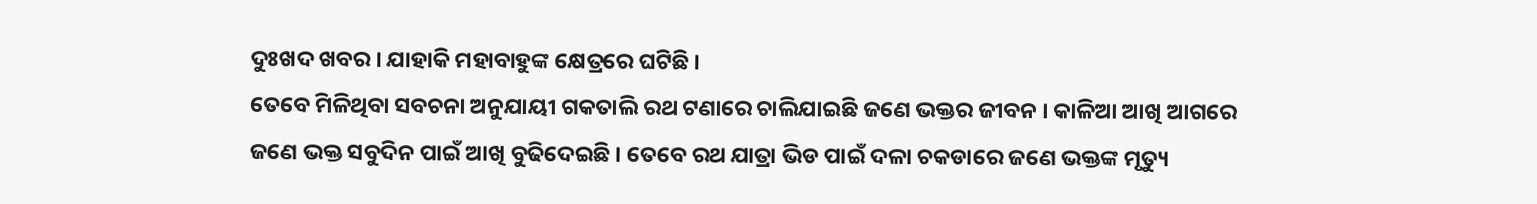ଦୁଃଖଦ ଖବର । ଯାହାକି ମହାବାହୁଙ୍କ କ୍ଷେତ୍ରରେ ଘଟିଛି ।
ତେବେ ମିଳିଥିବା ସବଚନା ଅନୁଯାୟୀ ଗକତାଲି ରଥ ଟଣାରେ ଚାଲିଯାଇଛି ଜଣେ ଭକ୍ତର ଜୀବନ । କାଳିଆ ଆଖି ଆଗରେ ଜଣେ ଭକ୍ତ ସବୁଦିନ ପାଇଁ ଆଖି ବୁଢିଦେଇଛି । ତେବେ ରଥ ଯାତ୍ରା ଭିଡ ପାଇଁ ଦଳା ଚକଡାରେ ଜଣେ ଭକ୍ତଙ୍କ ମୃତ୍ୟୁ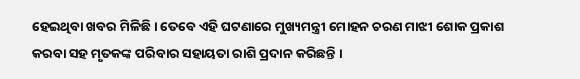ହେଇଥିବା ଖବର ମିଳିଛି । ତେବେ ଏହି ଘଟଣାରେ ମୁଖ୍ୟମନ୍ତ୍ରୀ ମୋହନ ଚରଣ ମାଝୀ ଶୋକ ପ୍ରକାଶ କରବା ସହ ମୃତକଙ୍କ ପରିବାର ସହାୟତା ରାଶି ପ୍ରଦାନ କରିଛନ୍ତି ।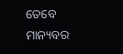ତେବେ ମାନ୍ୟବର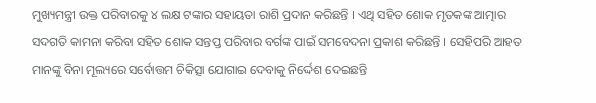ମୁଖ୍ୟମନ୍ତ୍ରୀ ଉକ୍ତ ପରିବାରକୁ ୪ ଲକ୍ଷ ଟଙ୍କାର ସହାୟତା ରାଶି ପ୍ରଦାନ କରିଛନ୍ତି । ଏଥି ସହିତ ଶୋକ ମୃତକଙ୍କ ଆତ୍ମାର ସଦଗତି କାମନା କରିବା ସହିତ ଶୋକ ସନ୍ତପ୍ତ ପରିବାର ବର୍ଗଙ୍କ ପାଇଁ ସମବେଦନା ପ୍ରକାଶ କରିଛନ୍ତି । ସେହିପରି ଆହତ ମାନଙ୍କୁ ବିନା ମୂଲ୍ୟରେ ସର୍ବୋତ୍ତମ ଚିକିତ୍ସା ଯୋଗାଇ ଦେବାକୁ ନିର୍ଦ୍ଦେଶ ଦେଇଛନ୍ତି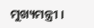ମୁଖ୍ୟମନ୍ତ୍ରୀ ।